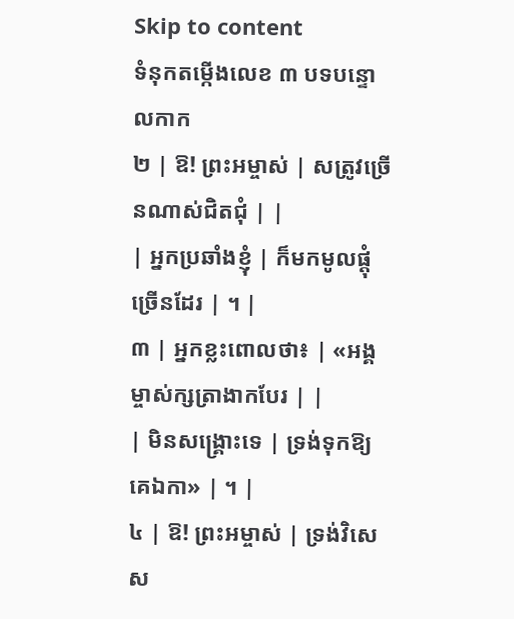Skip to content
ទំនុកតម្កើងលេខ ៣ បទបន្ទោលកាក
២ | ឱ! ព្រះអម្ចាស់ | សត្រូវច្រើនណាស់ជិតជុំ | |
| អ្នកប្រឆាំងខ្ញុំ | ក៏មកមូលផ្តុំច្រើនដែរ | ។ |
៣ | អ្នកខ្លះពោលថា៖ | «អង្គម្ចាស់ក្សត្រាងាកបែរ | |
| មិនសង្គ្រោះទេ | ទ្រង់ទុកឱ្យគេឯកា» | ។ |
៤ | ឱ! ព្រះអម្ចាស់ | ទ្រង់វិសេស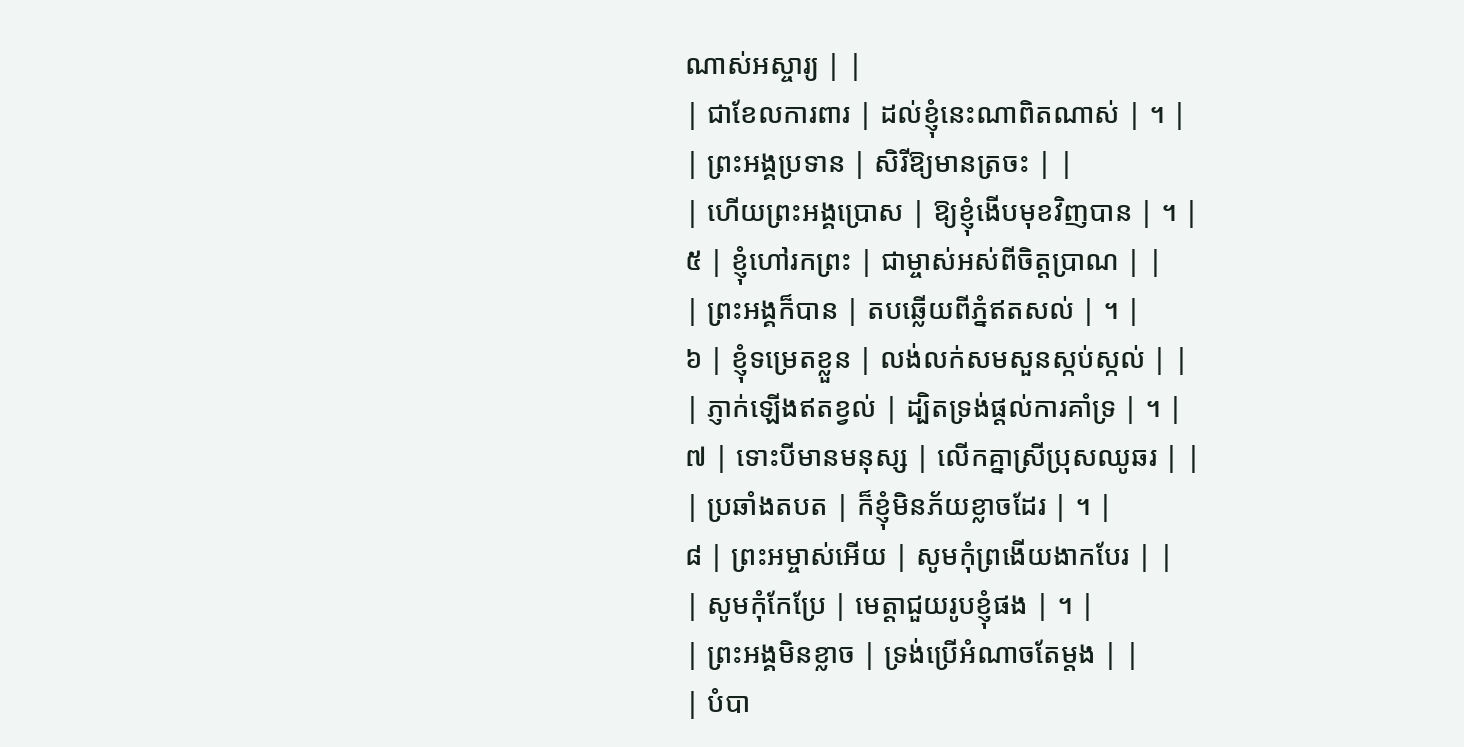ណាស់អស្ចារ្យ | |
| ជាខែលការពារ | ដល់ខ្ញុំនេះណាពិតណាស់ | ។ |
| ព្រះអង្គប្រទាន | សិរីឱ្យមានត្រចះ | |
| ហើយព្រះអង្គប្រោស | ឱ្យខ្ញុំងើបមុខវិញបាន | ។ |
៥ | ខ្ញុំហៅរកព្រះ | ជាម្ចាស់អស់ពីចិត្តប្រាណ | |
| ព្រះអង្គក៏បាន | តបឆ្លើយពីភ្នំឥតសល់ | ។ |
៦ | ខ្ញុំទម្រេតខ្លួន | លង់លក់សមសួនស្កប់ស្កល់ | |
| ភ្ញាក់ឡើងឥតខ្វល់ | ដ្បិតទ្រង់ផ្តល់ការគាំទ្រ | ។ |
៧ | ទោះបីមានមនុស្ស | លើកគ្នាស្រីប្រុសឈូឆរ | |
| ប្រឆាំងតបត | ក៏ខ្ញុំមិនភ័យខ្លាចដែរ | ។ |
៨ | ព្រះអម្ចាស់អើយ | សូមកុំព្រងើយងាកបែរ | |
| សូមកុំកែប្រែ | មេត្តាជួយរូបខ្ញុំផង | ។ |
| ព្រះអង្គមិនខ្លាច | ទ្រង់ប្រើអំណាចតែម្តង | |
| បំបា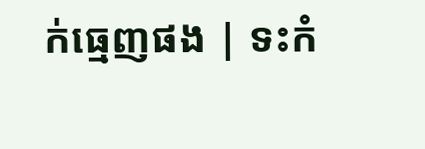ក់ធ្មេញផង | ទះកំ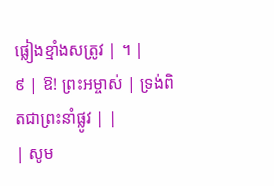ផ្លៀងខ្មាំងសត្រូវ | ។ |
៩ | ឱ! ព្រះអម្ចាស់ | ទ្រង់ពិតជាព្រះនាំផ្លូវ | |
| សូម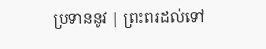ប្រទាននូវ | ព្រះពរដល់ទៅ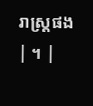រាស្រ្តផង | ។ |